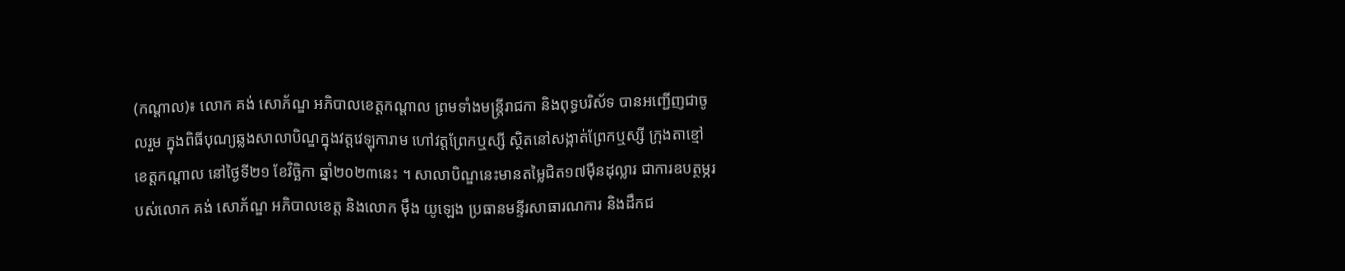(កណ្តាល)៖ លោក គង់ សោភ័ណ្ឌ អភិបាលខេត្តកណ្តាល ព្រមទាំងមន្ត្រីរាជកា និងពុទ្ធបរិស័ទ បានអញ្ជើញជាចូលរួម ក្នុងពិធីបុណ្យឆ្លងសាលាបិណ្ឌក្នុងវត្តវេឡុការាម ហៅវត្តព្រែកឬស្សី ស្ថិតនៅសង្កាត់ព្រែកឬស្សី ក្រុងតាខ្មៅ ខេត្តកណ្ដាល នៅថ្ងៃទី២១ ខែវិច្ឆិកា ឆ្នាំ២០២៣នេះ ។ សាលាបិណ្ឌនេះមានតម្លៃជិត១៧ម៉ឺនដុល្លារ ជាការឧបត្ថម្ភរបស់លោក គង់ សោភ័ណ្ឌ អភិបាលខេត្ត និងលោក ម៉ឹង យូឡេង ប្រធានមន្ទីរសាធារណការ និងដឹកជ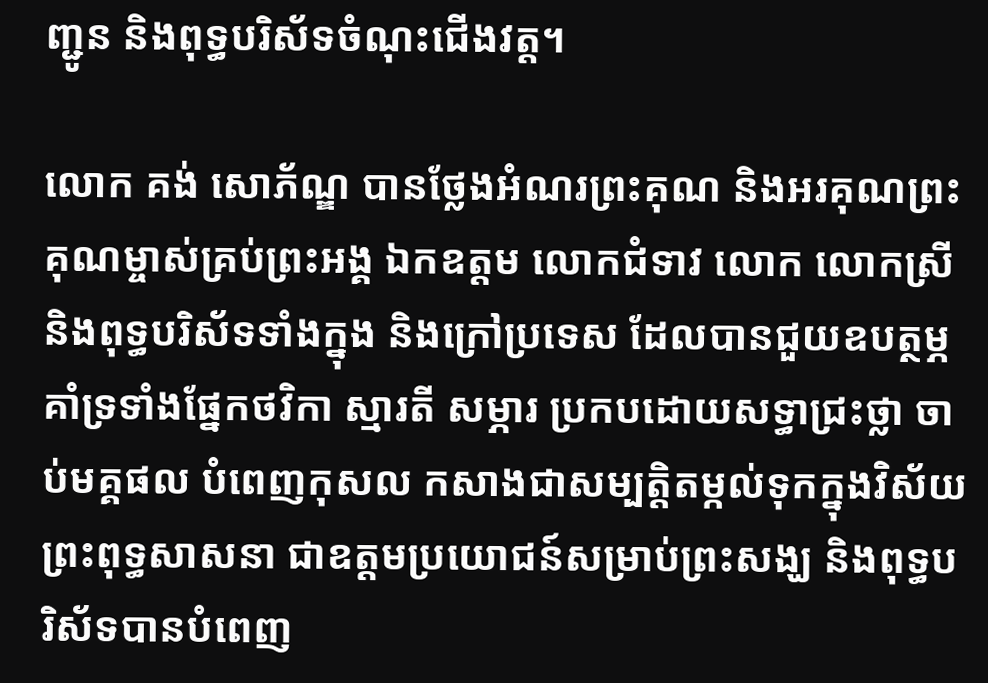ញ្ជូន និងពុទ្ធបរិស័ទចំណុះជើងវត្ត។

លោក គង់ សោភ័ណ្ឌ បានថ្លែងអំណរព្រះគុណ និងអរគុណព្រះគុណម្ចាស់គ្រប់ព្រះអង្គ ឯកឧត្តម លោកជំទាវ លោក លោកស្រី និងពុទ្ធបរិស័ទទាំងក្នុង និងក្រៅប្រទេស ដែលបានជួយឧបត្ថម្ភ គាំទ្រទាំងផ្នែកថវិកា ស្មារតី សម្ភារ ប្រកបដោយសទ្ធាជ្រះថ្លា ចាប់មគ្គផល បំពេញកុសល កសាងជាសម្បត្តិតម្កល់ទុកក្នុងវិស័យព្រះពុទ្ធសាសនា ជាឧត្តមប្រយោជន៍សម្រាប់ព្រះសង្ឃ និងពុទ្ធបរិស័ទបានបំពេញ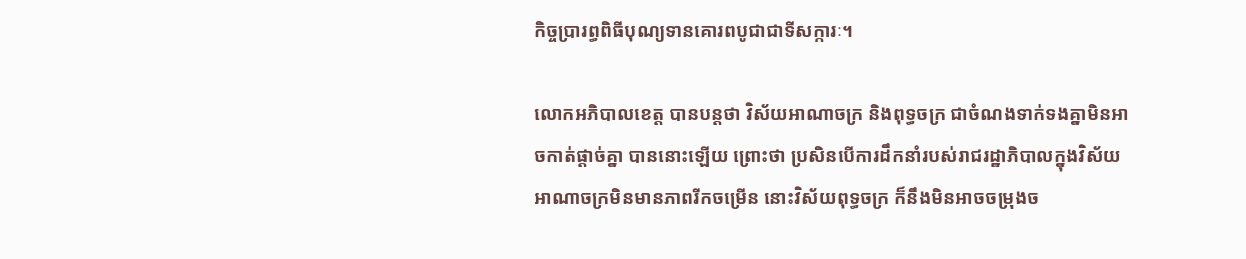កិច្ចប្រារព្ធពិធីបុណ្យទានគោរពបូជាជាទីសក្ការៈ។

លោកអភិបាលខេត្ត បានបន្តថា វិស័យអាណាចក្រ និងពុទ្ធចក្រ ជាចំណងទាក់ទងគ្នាមិនអាចកាត់ផ្ដាច់គ្នា បាននោះឡើយ ព្រោះថា ប្រសិនបើការដឹកនាំរបស់រាជរដ្ឋាភិបាលក្នុងវិស័យអាណាចក្រមិនមានភាពរីកចម្រើន នោះវិស័យពុទ្ធចក្រ ក៏នឹងមិនអាចចម្រុងច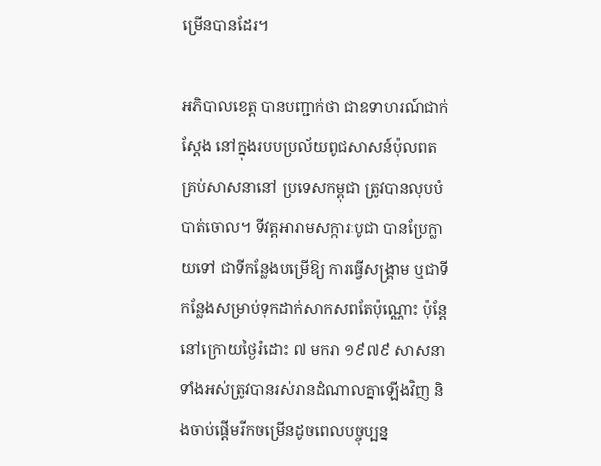ម្រើនបានដែរ។

អភិបាលខេត្ត បានបញ្ជាក់ថា ជាឧទាហរណ៍ជាក់ស្តែង នៅក្នុងរបបប្រល័យពូជសាសន៍ប៉ុលពត គ្រប់សាសនានៅ ប្រទេសកម្ពុជា ត្រូវបានលុបបំបាត់ចោល។ ទីវត្តអារាមសក្ការៈបូជា បានប្រែក្លាយទៅ ជាទីកន្លែងបម្រើឱ្យ ការធ្វើសង្គ្រាម ឬជាទីកន្លែងសម្រាប់ទុកដាក់សាកសពតែប៉ុណ្ណោះ ប៉ុន្តែនៅក្រោយថ្ងៃរំដោះ ៧ មករា ១៩៧៩ សាសនាទាំងអស់ត្រូវបានរស់រានដំណាលគ្នាឡើងវិញ និងចាប់ផ្តើមរីកចម្រើនដូចពេលបច្ចុប្បន្ន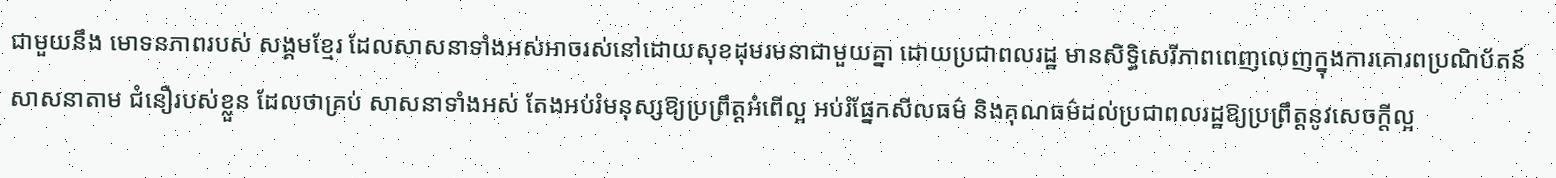ជាមួយនឹង មោទនភាពរបស់ សង្គមខ្មែរ ដែលសាសនាទាំងអស់អាចរស់នៅដោយសុខដុមរមនាជាមួយគ្នា ដោយប្រជាពលរដ្ឋ មានសិទ្ធិសេរីភាពពេញលេញក្នុងការគោរពប្រណិប័តន៍សាសនាតាម ជំនឿរបស់ខ្លួន ដែលថាគ្រប់ សាសនាទាំងអស់ តែងអប់រំមនុស្សឱ្យប្រព្រឹត្តអំពើល្អ អប់រំផ្នែកសីលធម៌ និងគុណធម៌ដល់ប្រជាពលរដ្ឋឱ្យប្រព្រឹត្តនូវសេចក្តីល្អ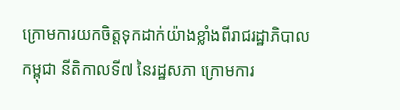ក្រោមការយកចិត្តទុកដាក់យ៉ាងខ្លាំងពីរាជរដ្ឋាភិបាលកម្ពុជា នីតិកាលទី៧ នៃរដ្ឋសភា ក្រោមការ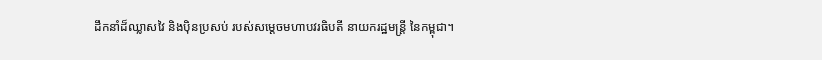ដឹកនាំដ៏ឈ្លាសវៃ និងប៉ិនប្រសប់ របស់សម្ដេចមហាបវរធិបតី នាយករដ្ឋមន្ត្រី នៃកម្ពុជា។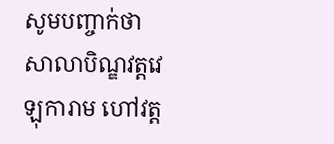សូមបញ្ចាក់ថា សាលាបិណ្ឌវត្តវេឡុការាម ហៅវត្ត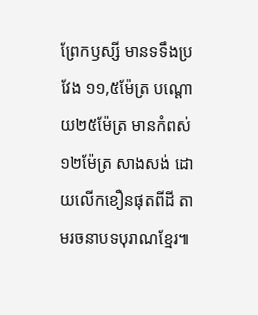ព្រែកឫស្សី មានទទឹងប្រវែង ១១,៥ម៉ែត្រ បណ្តោយ២៥ម៉ែត្រ មានកំពស់១២ម៉ែត្រ សាងសង់ ដោយលើកខឿនផុតពីដី តាមរចនាបទបុរាណខ្មែរ៕